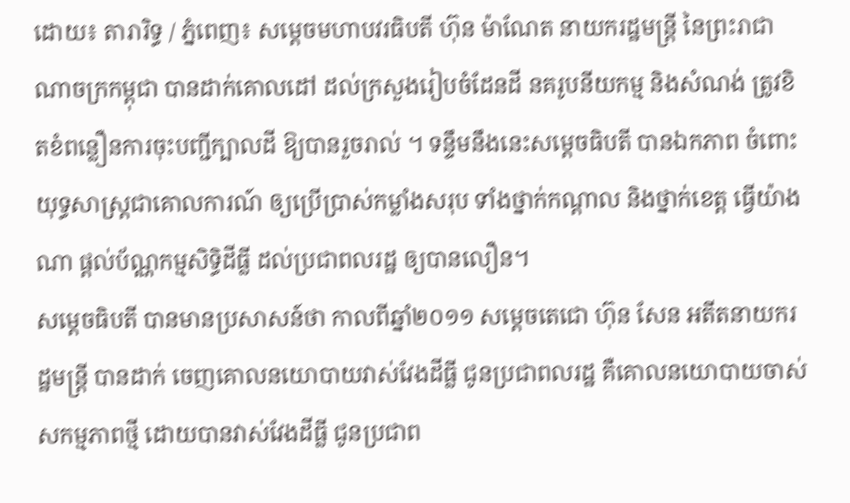ដោយ៖ តារារិទ្ធ / ភ្នំពេញ៖ សម្តេចមហាបវរធិបតី ហ៊ុន ម៉ាណែត នាយករដ្ឋមន្ត្រី នៃព្រះរាជាណាចក្រកម្ពុជា បានដាក់គោលដៅ ដល់ក្រសួងរៀបចំដែនដី នគរូបនីយកម្ម និងសំណង់ ត្រូវខិតខំពន្លឿនការចុះបញ្ជីក្បាលដី ឱ្យបានរួចរាល់ ។ ទន្ទឹមនឹងនេះសម្ដេចធិបតី បានឯកភាព ចំពោះយុទ្ធសាស្ត្រជាគោលការណ៍ ឲ្យប្រើប្រាស់កម្លាំងសរុប ទាំងថ្នាក់កណ្ដាល និងថ្នាក់ខេត្ត ធ្វើយ៉ាងណា ផ្ដល់ប័ណ្ណកម្មសិទ្ធិដីធ្លី ដល់ប្រជាពលរដ្ឋ ឲ្យបានលឿន។
សម្ដេចធិបតី បានមានប្រសាសន៍ថា កាលពីឆ្នាំ២០១១ សម្ដេចតេជោ ហ៊ុន សែន អតីតនាយករដ្ឋមន្ត្រី បានដាក់ ចេញគោលនយោបាយវាស់វែងដីធ្លី ជូនប្រជាពលរដ្ឋ គឺគោលនយោបាយចាស់ សកម្មភាពថ្មី ដោយបានវាស់វែងដីធ្លី ជូនប្រជាព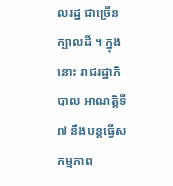លរដ្ឋ ជាច្រើនក្បាលដី ។ ក្នុងនោះ រាជរដ្ឋាភិបាល អាណត្តិទី៧ នឹងបន្តធ្វើសកម្មភាព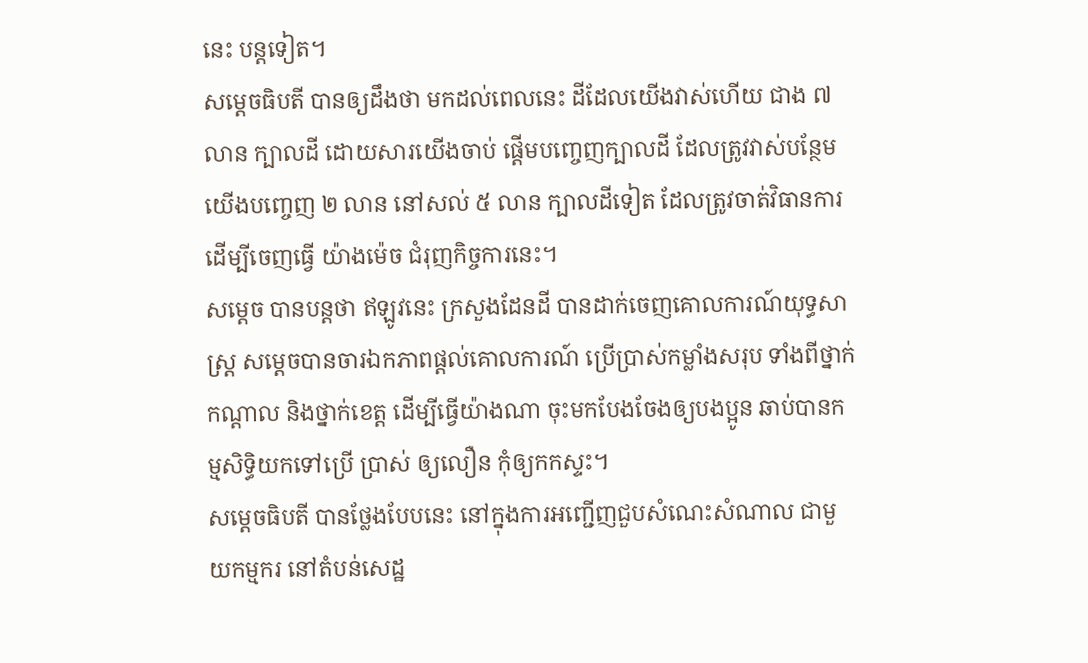នេះ បន្តទៀត។
សម្ដេចធិបតី បានឲ្យដឹងថា មកដល់ពេលនេះ ដីដែលយើងវាស់ហើយ ជាង ៧ លាន ក្បាលដី ដោយសារយើងចាប់ ផ្ដើមបញ្ចេញក្បាលដី ដែលត្រូវវាស់បន្ថែម យើងបញ្ចេញ ២ លាន នៅសល់ ៥ លាន ក្បាលដីទៀត ដែលត្រូវចាត់វិធានការ ដើម្បីចេញធ្វើ យ៉ាងម៉េច ជំរុញកិច្ចការនេះ។
សម្តេច បានបន្តថា ឥឡូវនេះ ក្រសួងដែនដី បានដាក់ចេញគោលការណ៍យុទ្ធសាស្រ្ដ សម្តេចបានចារឯកភាពផ្ដល់គោលការណ៍ ប្រើប្រាស់កម្លាំងសរុប ទាំងពីថ្នាក់កណ្ដាល និងថ្នាក់ខេត្ត ដើម្បីធ្វើយ៉ាងណា ចុះមកបែងចែងឲ្យបងប្អូន ឆាប់បានកម្មសិទ្ធិយកទៅប្រើ ប្រាស់ ឲ្យលឿន កុំឲ្យកកស្ទះ។
សម្ដេចធិបតី បានថ្លែងបែបនេះ នៅក្នុងការអញ្ជើញជួបសំណេះសំណាល ជាមួយកម្មករ នៅតំបន់សេដ្ឋ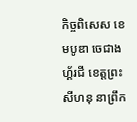កិច្ចពិសេស ខេមបូឌា ចេជាង ហ្គ័រជី ខេត្តព្រះសីហនុ នាព្រឹក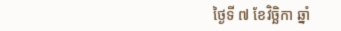ថ្ងៃទី ៧ ខែវិច្ឆិកា ឆ្នាំ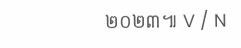២០២៣៕ V / N